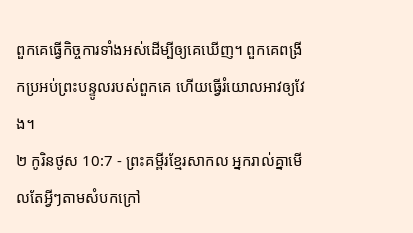ពួកគេធ្វើកិច្ចការទាំងអស់ដើម្បីឲ្យគេឃើញ។ ពួកគេពង្រីកប្រអប់ព្រះបន្ទូលរបស់ពួកគេ ហើយធ្វើរំយោលអាវឲ្យវែង។
២ កូរិនថូស 10:7 - ព្រះគម្ពីរខ្មែរសាកល អ្នករាល់គ្នាមើលតែអ្វីៗតាមសំបកក្រៅ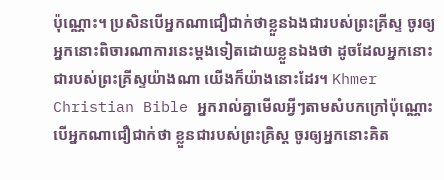ប៉ុណ្ណោះ។ ប្រសិនបើអ្នកណាជឿជាក់ថាខ្លួនឯងជារបស់ព្រះគ្រីស្ទ ចូរឲ្យអ្នកនោះពិចារណាការនេះម្ដងទៀតដោយខ្លួនឯងថា ដូចដែលអ្នកនោះជារបស់ព្រះគ្រីស្ទយ៉ាងណា យើងក៏យ៉ាងនោះដែរ។ Khmer Christian Bible អ្នករាល់គ្នាមើលអ្វីៗតាមសំបកក្រៅប៉ុណ្ណោះ បើអ្នកណាជឿជាក់ថា ខ្លួនជារបស់ព្រះគ្រិស្ដ ចូរឲ្យអ្នកនោះគិត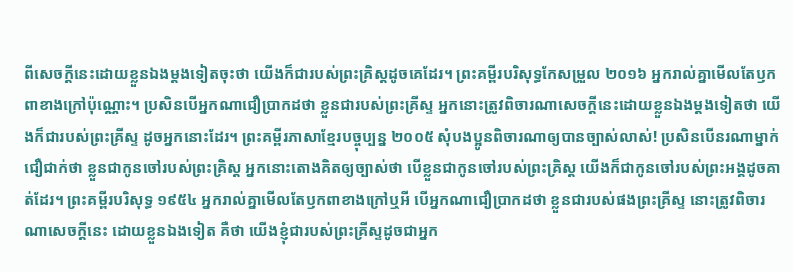ពីសេចក្ដីនេះដោយខ្លួនឯងម្ដងទៀតចុះថា យើងក៏ជារបស់ព្រះគ្រិស្ដដូចគេដែរ។ ព្រះគម្ពីរបរិសុទ្ធកែសម្រួល ២០១៦ អ្នករាល់គ្នាមើលតែឫកពាខាងក្រៅប៉ុណ្ណោះ។ ប្រសិនបើអ្នកណាជឿប្រាកដថា ខ្លួនជារបស់ព្រះគ្រីស្ទ អ្នកនោះត្រូវពិចារណាសេចក្តីនេះដោយខ្លួនឯងម្ដងទៀតថា យើងក៏ជារបស់ព្រះគ្រីស្ទ ដូចអ្នកនោះដែរ។ ព្រះគម្ពីរភាសាខ្មែរបច្ចុប្បន្ន ២០០៥ សុំបងប្អូនពិចារណាឲ្យបានច្បាស់លាស់! ប្រសិនបើនរណាម្នាក់ជឿជាក់ថា ខ្លួនជាកូនចៅរបស់ព្រះគ្រិស្ត អ្នកនោះតោងគិតឲ្យច្បាស់ថា បើខ្លួនជាកូនចៅរបស់ព្រះគ្រិស្ត យើងក៏ជាកូនចៅរបស់ព្រះអង្គដូចគាត់ដែរ។ ព្រះគម្ពីរបរិសុទ្ធ ១៩៥៤ អ្នករាល់គ្នាមើលតែឫកពាខាងក្រៅឬអី បើអ្នកណាជឿប្រាកដថា ខ្លួនជារបស់ផងព្រះគ្រីស្ទ នោះត្រូវពិចារណាសេចក្ដីនេះ ដោយខ្លួនឯងទៀត គឺថា យើងខ្ញុំជារបស់ព្រះគ្រីស្ទដូចជាអ្នក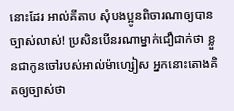នោះដែរ អាល់គីតាប សុំបងប្អូនពិចារណាឲ្យបានច្បាស់លាស់! ប្រសិនបើនរណាម្នាក់ជឿជាក់ថា ខ្លួនជាកូនចៅរបស់អាល់ម៉ាហ្សៀស អ្នកនោះតោងគិតឲ្យច្បាស់ថា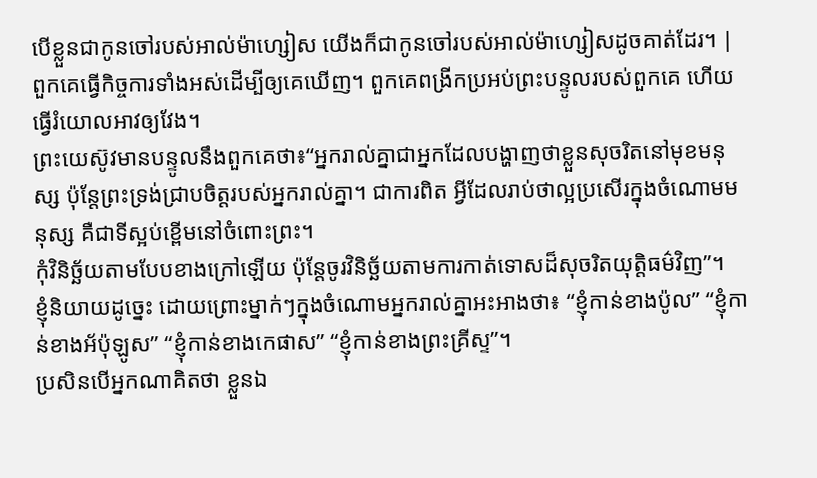បើខ្លួនជាកូនចៅរបស់អាល់ម៉ាហ្សៀស យើងក៏ជាកូនចៅរបស់អាល់ម៉ាហ្សៀសដូចគាត់ដែរ។ |
ពួកគេធ្វើកិច្ចការទាំងអស់ដើម្បីឲ្យគេឃើញ។ ពួកគេពង្រីកប្រអប់ព្រះបន្ទូលរបស់ពួកគេ ហើយធ្វើរំយោលអាវឲ្យវែង។
ព្រះយេស៊ូវមានបន្ទូលនឹងពួកគេថា៖“អ្នករាល់គ្នាជាអ្នកដែលបង្ហាញថាខ្លួនសុចរិតនៅមុខមនុស្ស ប៉ុន្តែព្រះទ្រង់ជ្រាបចិត្តរបស់អ្នករាល់គ្នា។ ជាការពិត អ្វីដែលរាប់ថាល្អប្រសើរក្នុងចំណោមមនុស្ស គឺជាទីស្អប់ខ្ពើមនៅចំពោះព្រះ។
កុំវិនិច្ឆ័យតាមបែបខាងក្រៅឡើយ ប៉ុន្តែចូរវិនិច្ឆ័យតាមការកាត់ទោសដ៏សុចរិតយុត្តិធម៌វិញ”។
ខ្ញុំនិយាយដូច្នេះ ដោយព្រោះម្នាក់ៗក្នុងចំណោមអ្នករាល់គ្នាអះអាងថា៖ “ខ្ញុំកាន់ខាងប៉ូល” “ខ្ញុំកាន់ខាងអ័ប៉ុឡូស” “ខ្ញុំកាន់ខាងកេផាស” “ខ្ញុំកាន់ខាងព្រះគ្រីស្ទ”។
ប្រសិនបើអ្នកណាគិតថា ខ្លួនឯ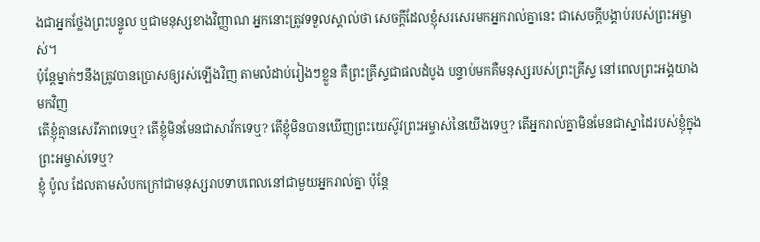ងជាអ្នកថ្លែងព្រះបន្ទូល ឬជាមនុស្សខាងវិញ្ញាណ អ្នកនោះត្រូវទទួលស្គាល់ថា សេចក្ដីដែលខ្ញុំសរសេរមកអ្នករាល់គ្នានេះ ជាសេចក្ដីបង្គាប់របស់ព្រះអម្ចាស់។
ប៉ុន្តែម្នាក់ៗនឹងត្រូវបានប្រោសឲ្យរស់ឡើងវិញ តាមលំដាប់រៀងៗខ្លួន គឺព្រះគ្រីស្ទជាផលដំបូង បន្ទាប់មកគឺមនុស្សរបស់ព្រះគ្រីស្ទ នៅពេលព្រះអង្គយាងមកវិញ
តើខ្ញុំគ្មានសេរីភាពទេឬ? តើខ្ញុំមិនមែនជាសាវ័កទេឬ? តើខ្ញុំមិនបានឃើញព្រះយេស៊ូវព្រះអម្ចាស់នៃយើងទេឬ? តើអ្នករាល់គ្នាមិនមែនជាស្នាដៃរបស់ខ្ញុំក្នុងព្រះអម្ចាស់ទេឬ?
ខ្ញុំ ប៉ូល ដែលតាមសំបកក្រៅជាមនុស្សរាបទាបពេលនៅជាមួយអ្នករាល់គ្នា ប៉ុន្តែ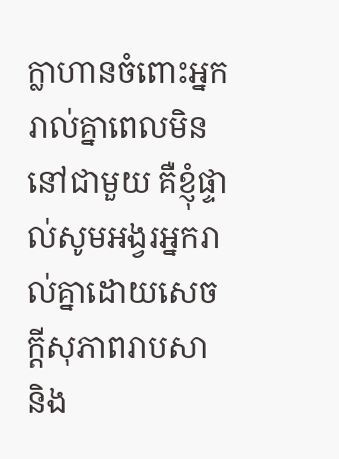ក្លាហានចំពោះអ្នករាល់គ្នាពេលមិននៅជាមួយ គឺខ្ញុំផ្ទាល់សូមអង្វរអ្នករាល់គ្នាដោយសេចក្ដីសុភាពរាបសា និង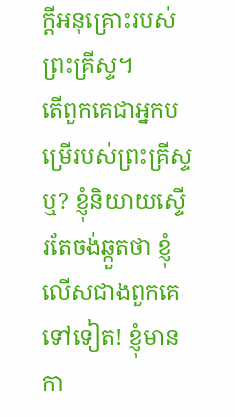ក្ដីអនុគ្រោះរបស់ព្រះគ្រីស្ទ។
តើពួកគេជាអ្នកបម្រើរបស់ព្រះគ្រីស្ទឬ? ខ្ញុំនិយាយស្ទើរតែចង់ឆ្កួតថា ខ្ញុំលើសជាងពួកគេទៅទៀត! ខ្ញុំមានកា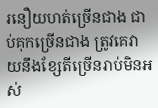រនឿយហត់ច្រើនជាង ជាប់គុកច្រើនជាង ត្រូវគេវាយនឹងខ្សែតីច្រើនរាប់មិនអស់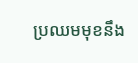ប្រឈមមុខនឹង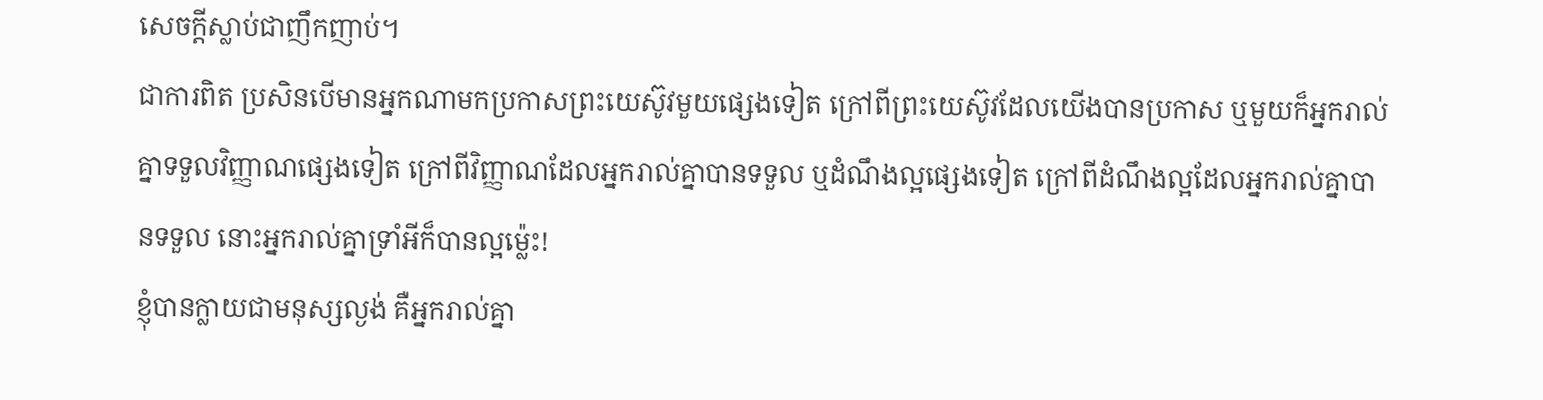សេចក្ដីស្លាប់ជាញឹកញាប់។
ជាការពិត ប្រសិនបើមានអ្នកណាមកប្រកាសព្រះយេស៊ូវមួយផ្សេងទៀត ក្រៅពីព្រះយេស៊ូវដែលយើងបានប្រកាស ឬមួយក៏អ្នករាល់គ្នាទទួលវិញ្ញាណផ្សេងទៀត ក្រៅពីវិញ្ញាណដែលអ្នករាល់គ្នាបានទទួល ឬដំណឹងល្អផ្សេងទៀត ក្រៅពីដំណឹងល្អដែលអ្នករាល់គ្នាបានទទួល នោះអ្នករាល់គ្នាទ្រាំអីក៏បានល្អម្ល៉េះ!
ខ្ញុំបានក្លាយជាមនុស្សល្ងង់ គឺអ្នករាល់គ្នា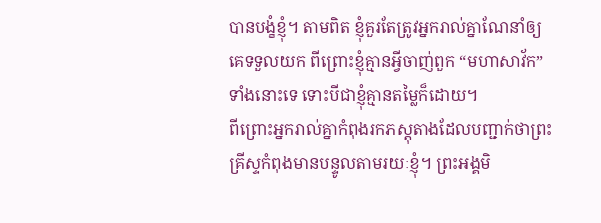បានបង្ខំខ្ញុំ។ តាមពិត ខ្ញុំគួរតែត្រូវអ្នករាល់គ្នាណែនាំឲ្យគេទទួលយក ពីព្រោះខ្ញុំគ្មានអ្វីចាញ់ពួក “មហាសាវ័ក” ទាំងនោះទេ ទោះបីជាខ្ញុំគ្មានតម្លៃក៏ដោយ។
ពីព្រោះអ្នករាល់គ្នាកំពុងរកភស្តុតាងដែលបញ្ជាក់ថាព្រះគ្រីស្ទកំពុងមានបន្ទូលតាមរយៈខ្ញុំ។ ព្រះអង្គមិ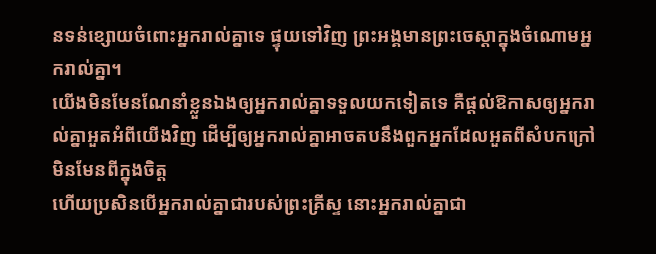នទន់ខ្សោយចំពោះអ្នករាល់គ្នាទេ ផ្ទុយទៅវិញ ព្រះអង្គមានព្រះចេស្ដាក្នុងចំណោមអ្នករាល់គ្នា។
យើងមិនមែនណែនាំខ្លួនឯងឲ្យអ្នករាល់គ្នាទទួលយកទៀតទេ គឺផ្ដល់ឱកាសឲ្យអ្នករាល់គ្នាអួតអំពីយើងវិញ ដើម្បីឲ្យអ្នករាល់គ្នាអាចតបនឹងពួកអ្នកដែលអួតពីសំបកក្រៅ មិនមែនពីក្នុងចិត្ត
ហើយប្រសិនបើអ្នករាល់គ្នាជារបស់ព្រះគ្រីស្ទ នោះអ្នករាល់គ្នាជា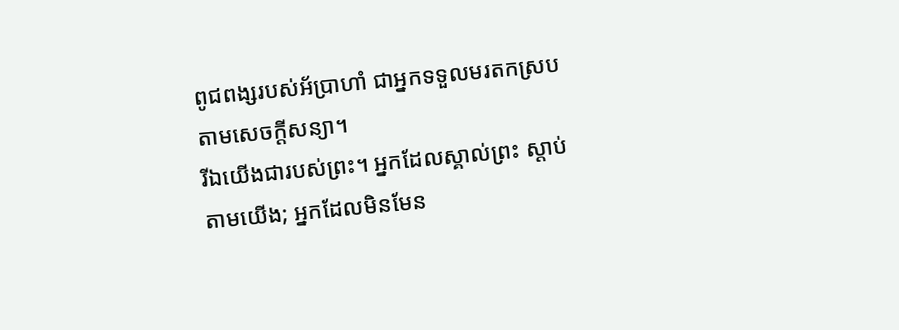ពូជពង្សរបស់អ័ប្រាហាំ ជាអ្នកទទួលមរតកស្របតាមសេចក្ដីសន្យា។
រីឯយើងជារបស់ព្រះ។ អ្នកដែលស្គាល់ព្រះ ស្ដាប់តាមយើង; អ្នកដែលមិនមែន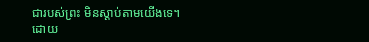ជារបស់ព្រះ មិនស្ដាប់តាមយើងទេ។ ដោយ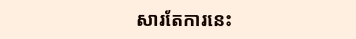សារតែការនេះ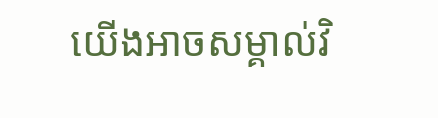យើងអាចសម្គាល់វិ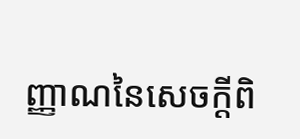ញ្ញាណនៃសេចក្ដីពិ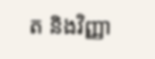ត និងវិញ្ញា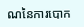ណនៃការបោក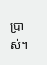ប្រាស់។